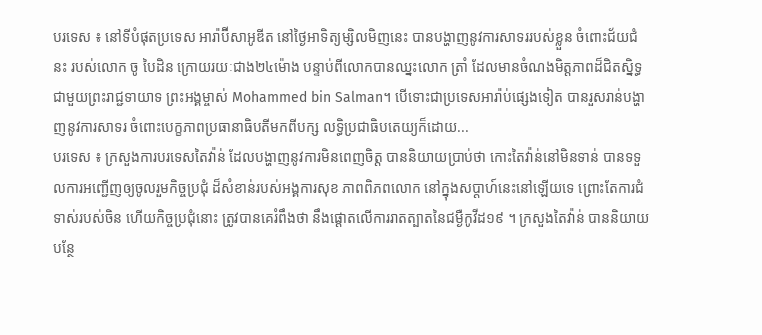បរទេស ៖ នៅទីបំផុតប្រទេស អារ៉ាប៊ីសាអូឌីត នៅថ្ងៃអាទិត្យម្សិលមិញនេះ បានបង្ហាញនូវការសាទររបស់ខ្លួន ចំពោះជ័យជំនះ របស់លោក ចូ បៃដិន ក្រោយរយៈជាង២៤ម៉ោង បន្ទាប់ពីលោកបានឈ្នះលោក ត្រាំ ដែលមានចំណងមិត្តភាពដ៏ជិតស្និទ្ធជាមួយព្រះរាជ្ជទាយាទ ព្រះអង្គម្ចាស់ Mohammed bin Salman។ បើទោះជាប្រទេសអារ៉ាប់ផ្សេងទៀត បានរួសរាន់បង្ហាញនូវការសាទរ ចំពោះបេក្ខភាពប្រធានាធិបតីមកពីបក្ស លទ្ធិប្រជាធិបតេយ្យក៏ដោយ...
បរទេស ៖ ក្រសួងការបរទេសតៃវ៉ាន់ ដែលបង្ហាញនូវការមិនពេញចិត្ត បាននិយាយប្រាប់ថា កោះតៃវ៉ាន់នៅមិនទាន់ បានទទួលការអញ្ជើញឲ្យចូលរួមកិច្ចប្រជុំ ដ៏សំខាន់របស់អង្គការសុខ ភាពពិភពលោក នៅក្នុងសប្ដាហ៍នេះនៅឡើយទេ ព្រោះតែការជំទាស់របស់ចិន ហើយកិច្ចប្រជុំនោះ ត្រូវបានគេរំពឹងថា នឹងផ្តោតលើការរាតត្បាតនៃជម្ងឺកូវីដ១៩ ។ ក្រសួងតៃវ៉ាន់ បាននិយាយបន្ថែ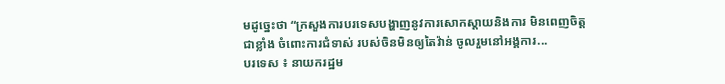មដូច្នេះថា “ក្រសួងការបរទេសបង្ហាញនូវការសោកស្តាយនិងការ មិនពេញចិត្តជាខ្លាំង ចំពោះការជំទាស់ របស់ចិនមិនឲ្យតៃវ៉ាន់ ចូលរួមនៅអង្គការ...
បរទេស ៖ នាយករដ្ឋម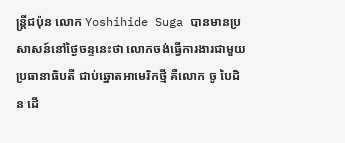ន្ត្រីជប៉ុន លោក Yoshihide Suga បានមានប្រសាសន៍នៅថ្ងៃចន្ទនេះថា លោកចង់ធ្វើការងារជាមួយប្រធានាធិបតី ជាប់ឆ្នោតអាមេរិកថ្មី គឺលោក ចូ បៃដិន ដើ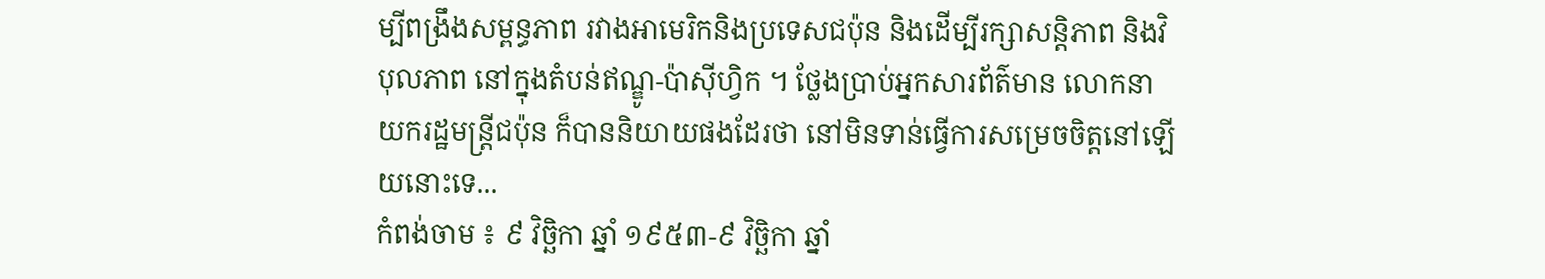ម្បីពង្រឹងសម្ពន្ធភាព រវាងអាមេរិកនិងប្រទេសជប៉ុន និងដើម្បីរក្សាសន្តិភាព និងវិបុលភាព នៅក្នុងតំបន់ឥណ្ឌូ-ប៉ាស៊ីហ្វិក ។ ថ្លែងប្រាប់អ្នកសារព័ត៌មាន លោកនាយករដ្ឋមន្ត្រីជប៉ុន ក៏បាននិយាយផងដែរថា នៅមិនទាន់ធ្វើការសម្រេចចិត្តនៅឡើយនោះទេ...
កំពង់ចាម ៖ ៩ វិច្ឆិកា ឆ្នាំ ១៩៥៣-៩ វិច្ឆិកា ឆ្នាំ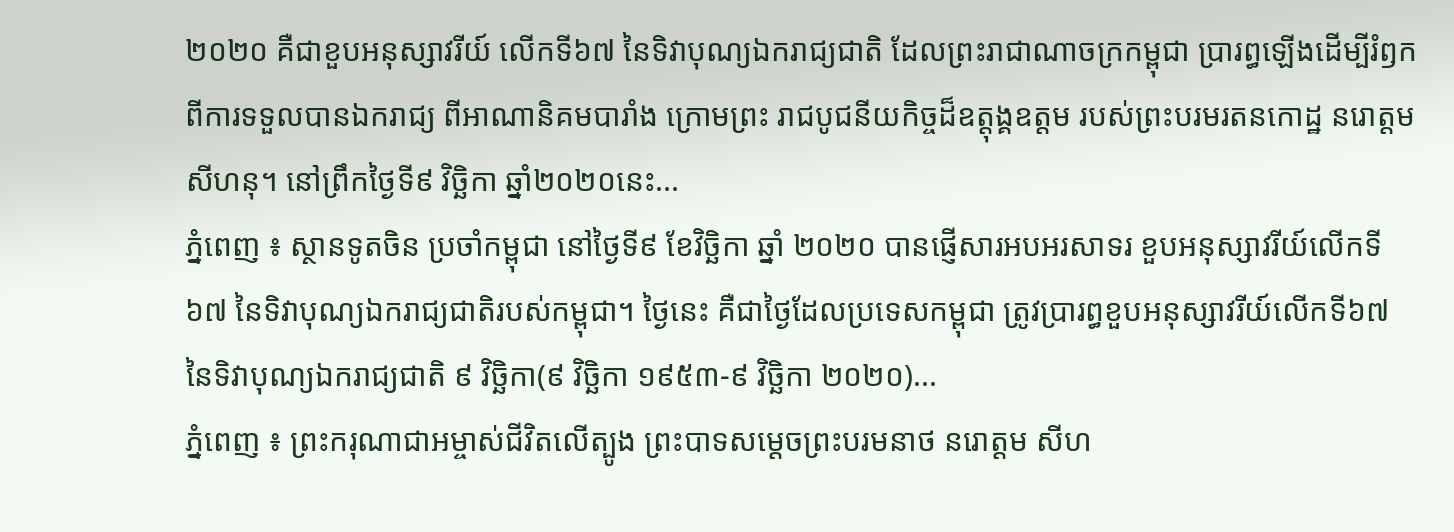២០២០ គឺជាខួបអនុស្សាវរីយ៍ លើកទី៦៧ នៃទិវាបុណ្យឯករាជ្យជាតិ ដែលព្រះរាជាណាចក្រកម្ពុជា ប្រារព្ធឡើងដើម្បីរំឭកពីការទទួលបានឯករាជ្យ ពីអាណានិគមបារាំង ក្រោមព្រះ រាជបូជនីយកិច្ចដ៏ឧត្តុង្គឧត្តម របស់ព្រះបរមរតនកោដ្ឋ នរោត្តម សីហនុ។ នៅព្រឹកថ្ងៃទី៩ វិច្ឆិកា ឆ្នាំ២០២០នេះ...
ភ្នំពេញ ៖ ស្ថានទូតចិន ប្រចាំកម្ពុជា នៅថ្ងៃទី៩ ខែវិច្ឆិកា ឆ្នាំ ២០២០ បានផ្ញើសារអបអរសាទរ ខួបអនុស្សាវរីយ៍លើកទី ៦៧ នៃទិវាបុណ្យឯករាជ្យជាតិរបស់កម្ពុជា។ ថ្ងៃនេះ គឺជាថ្ងៃដែលប្រទេសកម្ពុជា ត្រូវប្រារព្ធខួបអនុស្សាវរីយ៍លើកទី៦៧ នៃទិវាបុណ្យឯករាជ្យជាតិ ៩ វិច្ឆិកា(៩ វិច្ឆិកា ១៩៥៣-៩ វិច្ឆិកា ២០២០)...
ភ្នំពេញ ៖ ព្រះករុណាជាអម្ចាស់ជីវិតលើត្បូង ព្រះបាទសម្តេចព្រះបរមនាថ នរោត្តម សីហ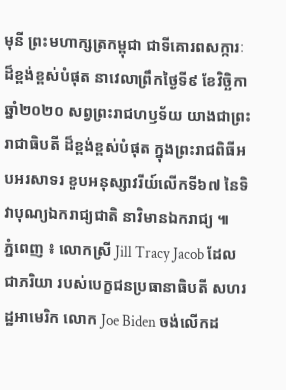មុនី ព្រះមហាក្សត្រកម្ពុជា ជាទីគោរពសក្ការៈដ៏ខ្ពង់ខ្ពស់បំផុត នាវេលាព្រឹកថ្ងៃទី៩ ខែវិចិ្ឆកា ឆ្នាំ២០២០ សព្វព្រះរាជហឫទ័យ យាងជាព្រះរាជាធិបតី ដ៏ខ្ពង់ខ្ពស់បំផុត ក្នុងព្រះរាជពិធីអបអរសាទរ ខួបអនុស្សាវរីយ៍លើកទី៦៧ នៃទិវាបុណ្យឯករាជ្យជាតិ នាវិមានឯករាជ្យ ៕
ភ្នំពេញ ៖ លោកស្រី Jill Tracy Jacob ដែលជាភរិយា របស់បេក្ខជនប្រធានាធិបតី សហរដ្ឋអាមេរិក លោក Joe Biden ចង់លើកដ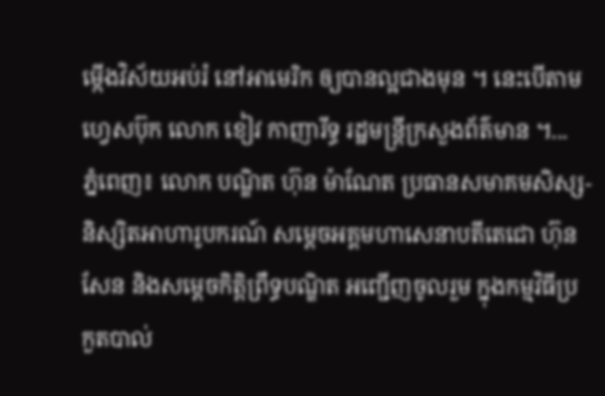ម្កើងវិស័យអប់រំ នៅអាមេរិក ឲ្យបានល្អជាងមុន ។ នេះបើតាមហ្វេសប៊ុក លោក ខៀវ កាញារីទ្ធ រដ្ឋមន្រ្តីក្រសួងព័ត៌មាន ។...
ភ្នំពេញ៖ លោក បណ្ឌិត ហ៊ុន ម៉ាណែត ប្រធានសមាគមសិស្ស-និស្សិតអាហារូបករណ៍ សម្តេចអគ្គមហាសេនាបតីតេជោ ហ៊ុន សែន និងសម្តេចកិត្តិព្រឹទ្ធបណ្ឌិត អញ្ជើញចូលរួម ក្នុងកម្មវិធីប្រកួតបាល់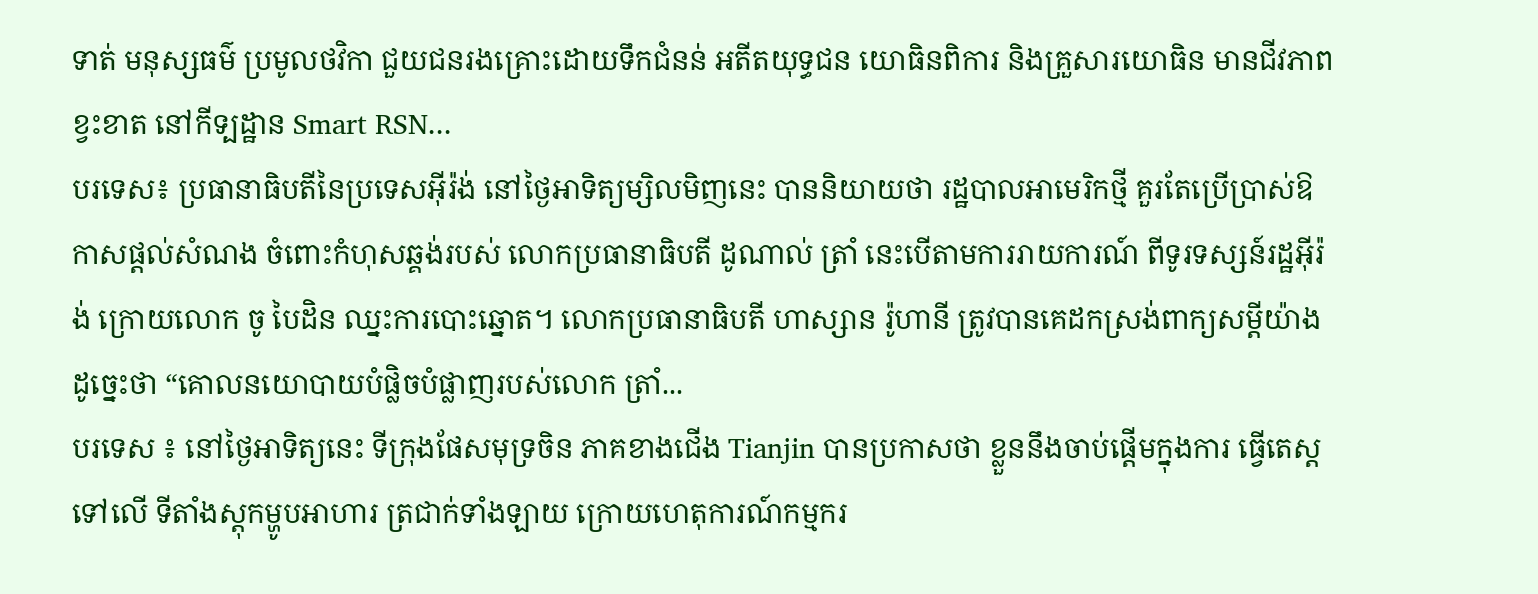ទាត់ មនុស្សធម៌ ប្រមូលថវិកា ជួយជនរងគ្រោះដោយទឹកជំនន់ អតីតយុទ្ធជន យោធិនពិការ និងគ្រួសារយោធិន មានជីវភាពខ្វះខាត នៅកីទ្បដ្ឋាន Smart RSN...
បរទេស៖ ប្រធានាធិបតីនៃប្រទេសអ៊ីរ៉ង់ នៅថ្ងៃអាទិត្យម្សិលមិញនេះ បាននិយាយថា រដ្ឋបាលអាមេរិកថ្មី គួរតែប្រើប្រាស់ឱកាសផ្តល់សំណង ចំពោះកំហុសឆ្គង់របស់ លោកប្រធានាធិបតី ដូណាល់ ត្រាំ នេះបើតាមការរាយការណ៍ ពីទូរទស្សន៍រដ្ឋអ៊ីរ៉ង់ ក្រោយលោក ចូ បៃដិន ឈ្នះការបោះឆ្នោត។ លោកប្រធានាធិបតី ហាស្សាន រ៉ូហានី ត្រូវបានគេដកស្រង់ពាក្យសម្តីយ៉ាងដូច្នេះថា “គោលនយោបាយបំផ្លិចបំផ្លាញរបស់លោក ត្រាំ...
បរទេស ៖ នៅថ្ងៃអាទិត្យនេះ ទីក្រុងផែសមុទ្រចិន ភាគខាងជើង Tianjin បានប្រកាសថា ខ្លួននឹងចាប់ផ្តើមក្នុងការ ធ្វើតេស្តទៅលើ ទីតាំងស្តុកម្ហូបអាហារ ត្រជាក់ទាំងឡាយ ក្រោយហេតុការណ៍កម្មករ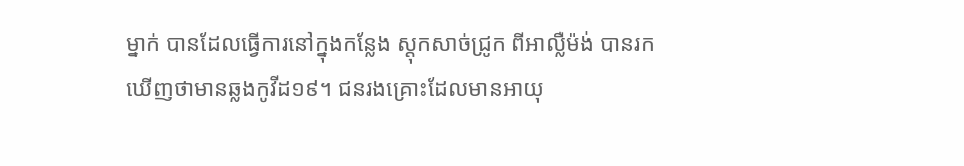ម្នាក់ បានដែលធ្វើការនៅក្នុងកន្លែង ស្តុកសាច់ជ្រូក ពីអាល្លឺម៉ង់ បានរកឃើញថាមានឆ្លងកូវីដ១៩។ ជនរងគ្រោះដែលមានអាយុ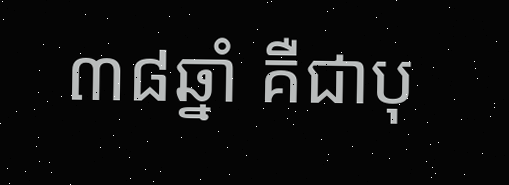៣៨ឆ្នាំ គឺជាបុ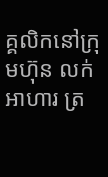គ្គលិកនៅក្រុមហ៊ុន លក់អាហារ ត្រ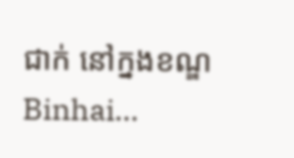ជាក់ នៅក្នងខណ្ឌ Binhai...